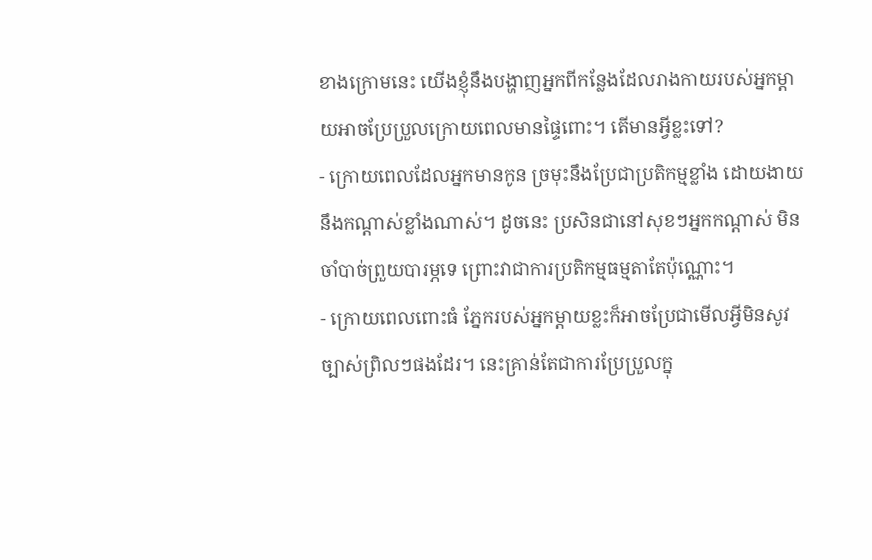ខាងក្រោមនេះ យើងខ្ញុំនឹងបង្ហាញអ្នកពីកន្លែងដែលរាងកាយរបស់អ្នកម្តាយអាចប្រែប្រួលក្រោយពេលមានផ្ទៃពោះ។ តើមានអ្វីខ្លះទៅ?
- ក្រោយពេលដែលអ្នកមានកូន ច្រមុះនឹងប្រែជាប្រតិកម្មខ្លាំង ដោយងាយនឹងកណ្តាស់ខ្លាំងណាស់។ ដូចនេះ ប្រសិនជានៅសុខៗអ្នកកណ្តាស់ មិនចាំបាច់ព្រួយបារម្ភទេ ព្រោះវាជាការប្រតិកម្មធម្មតាតែប៉ុណ្ណោះ។
- ក្រោយពេលពោះធំ ភ្នែករបស់អ្នកម្តាយខ្លះក៏អាចប្រែជាមើលអ្វីមិនសូវច្បាស់ព្រិលៗផងដែរ។ នេះគ្រាន់តែជាការប្រែប្រួលក្នុ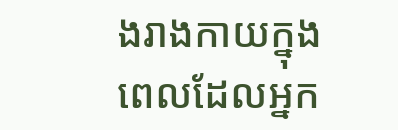ងរាងកាយក្នុងពេលដែលអ្នក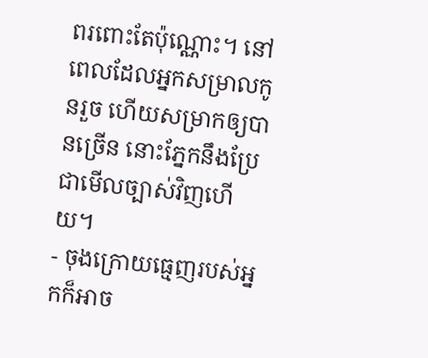ពរពោះតែប៉ុណ្ណោះ។ នៅពេលដែលអ្នកសម្រាលកូនរួច ហើយសម្រាកឲ្យបានច្រើន នោះភ្នែកនឹងប្រែជាមើលច្បាស់វិញហើយ។
- ចុងក្រោយធ្មេញរបស់អ្នកក៏អាច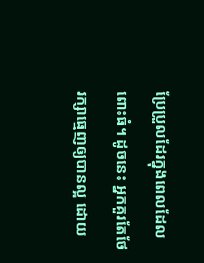ប្រែប្រួលដែរក្នុងពេលដែលពោះធំ។ ដូចនេះ អ្នកគួរតែថែរក្សាធ្មេញឲ្យបានល្អ ដោយ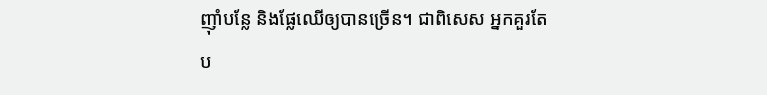ញ៉ាំបន្លែ និងផ្លែឈើឲ្យបានច្រើន។ ជាពិសេស អ្នកគួរតែប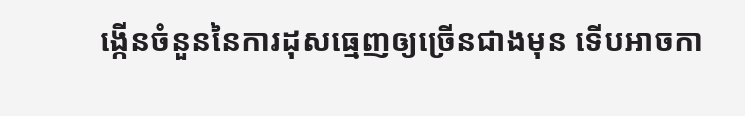ង្កើនចំនួននៃការដុសធ្មេញឲ្យច្រើនជាងមុន ទើបអាចកា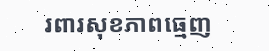រពារសុខភាពធ្មេញ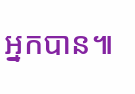អ្នកបាន៕